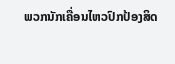ພວກນັກເຄື່ອນໄຫວປົກປ້ອງສິດ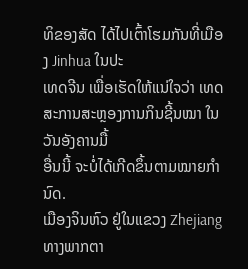ທິຂອງສັດ ໄດ້ໄປເຕົ້າໂຮມກັນທີ່ເມືອງ Jinhua ໃນປະ
ເທດຈີນ ເພື່ອເຮັດໃຫ້ແນ່ໃຈວ່າ ເທດສະການສະຫຼອງການກິນຊີ້ນໝາ ໃນວັນອັງຄານມື້
ອື່ນນີ້ ຈະບໍ່ໄດ້ເກີດຂຶ້ນຕາມໝາຍກໍານົດ.
ເມືອງຈິນຫົວ ຢູ່ໃນແຂວງ Zhejiang ທາງພາກຕາ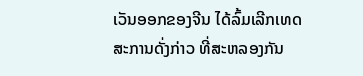ເວັນອອກຂອງຈີນ ໄດ້ລົ້ມເລີກເທດ
ສະການດັ່ງກ່າວ ທີ່ສະຫລອງກັນ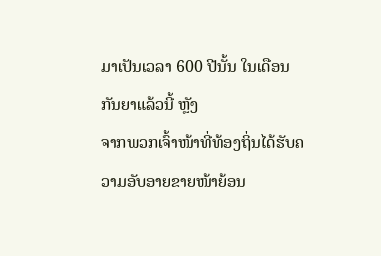ມາເປັນເວລາ 600 ປີນັ້ນ ໃນເດືອນກັນຍາແລ້ວນີ້ ຫຼັງ
ຈາກພວກເຈົ້າໜ້າທີ່ທ້ອງຖິ່ນໄດ້ຮັບຄວາມອັບອາຍຂາຍໜ້າຍ້ອນ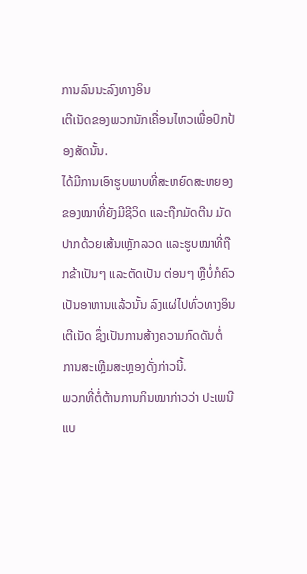ການລົນນະລົງທາງອິນ
ເຕີເນັດຂອງພວກນັກເຄື່ອນໄຫວເພື່ອປົກປ້ອງສັດນັ້ນ.
ໄດ້ມີການເອົາຮູບພາບທີ່ສະຫຍົດສະຫຍອງຂອງໝາທີ່ຍັງມີຊີວິດ ແລະຖືກມັດຕີນ ມັດ
ປາກດ້ວຍເສ້ນເຫຼັກລວດ ແລະຮູບໝາທີ່ຖືກຂ້າເປັນໆ ແລະຕັດເປັນ ຕ່ອນໆ ຫຼືບໍ່ກໍຄົວ
ເປັນອາຫານແລ້ວນັ້ນ ລົງແຜ່ໄປທົ່ວທາງອິນເຕີເນັດ ຊຶ່ງເປັນການສ້າງຄວາມກົດດັນຕໍ່
ການສະເຫຼີມສະຫຼອງດັ່ງກ່າວນີ້.
ພວກທີ່ຕໍ່ຕ້ານການກິນໝາກ່າວວ່າ ປະເພນີແບ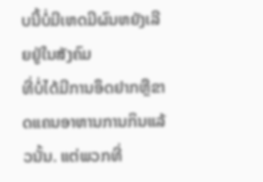ບນີ້ບໍ່ມີເຫດມີຜົນຫຍັງເລີຍຢູ່ໃນສັງຄົມ
ທີ່ບໍ່ໄດ້ມີການອຶດຢາກຫຼືຂາດແຄນອາຫານການກິນແລ້ວນັ້ນ. ແຕ່ພວກທີ່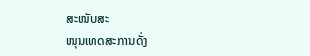ສະໜັບສະ
ໜຸນເທດສະການດັ່ງ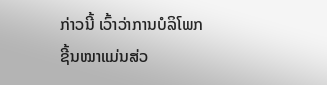ກ່າວນີ້ ເວົ້າວ່າການບໍລິໂພກຊີ້ນໝາແມ່ນສ່ວ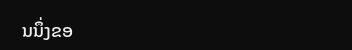ນນຶ່ງຂອ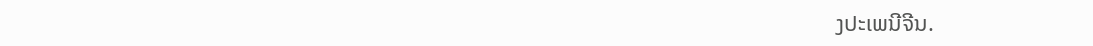ງປະເພນີຈີນ.